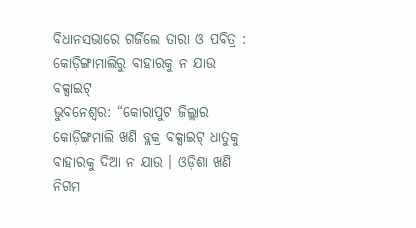ବିଧାନସଭାରେ ଗର୍ଜିଲେ ତାରା ଓ ପବିତ୍ର : କୋଡ଼ିଙ୍ଗାମାଲିରୁ ବାହାରକୁ ନ ଯାଉ ବକ୍ସାଇଟ୍
ଭୁବନେଶ୍ୱର: “କୋରାପୁଟ ଜିଲ୍ଲାର କୋଡ଼ିଙ୍ଗମାଲି ଖଣି ବ୍ଲକ୍ର ବକ୍ସାଇଟ୍ ଧାତୁକୁ ବାହାରକୁ ଦିଆ ନ ଯାଉ । ଓଡ଼ିଶା ଖଣି ନିଗମ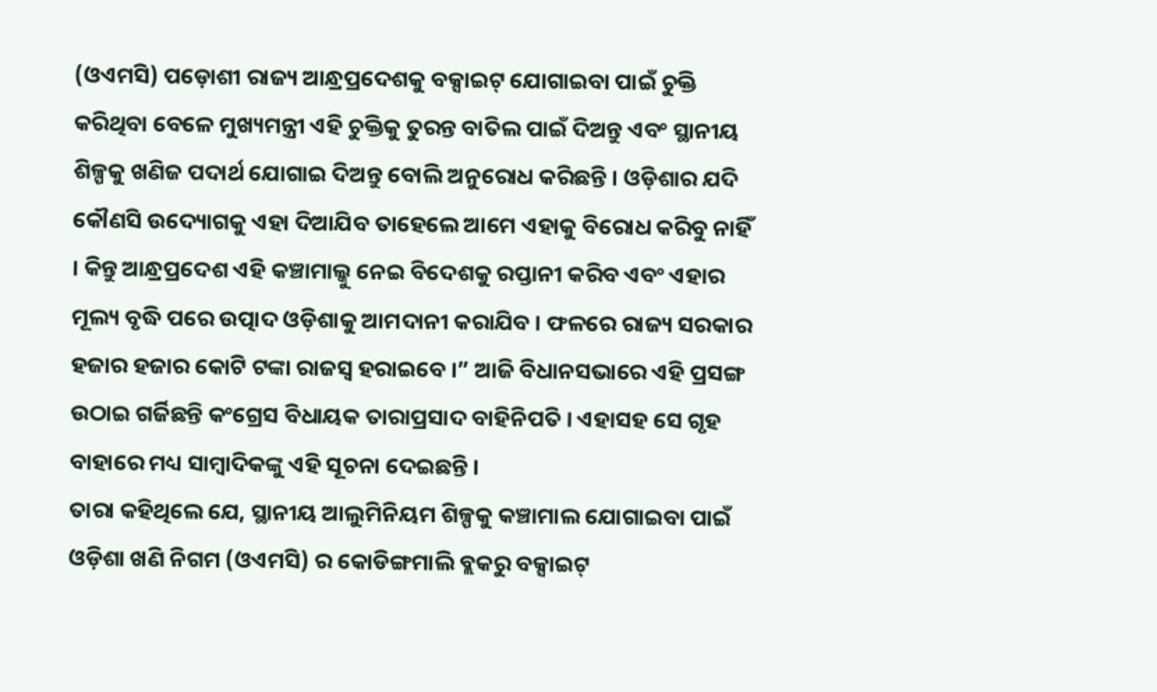(ଓଏମସି) ପଡ଼ୋଶୀ ରାଜ୍ୟ ଆନ୍ଧ୍ରପ୍ରଦେଶକୁ ବକ୍ସାଇଟ୍ ଯୋଗାଇବା ପାଇଁ ଚୁକ୍ତି କରିଥିବା ବେଳେ ମୁଖ୍ୟମନ୍ତ୍ରୀ ଏହି ଚୁକ୍ତିକୁ ତୁରନ୍ତ ବାତିଲ ପାଇଁ ଦିଅନ୍ତୁ ଏବଂ ସ୍ଥାନୀୟ ଶିଳ୍ପକୁ ଖଣିଜ ପଦାର୍ଥ ଯୋଗାଇ ଦିଅନ୍ତୁ ବୋଲି ଅନୁରୋଧ କରିଛନ୍ତି । ଓଡ଼ିଶାର ଯଦି କୌଣସି ଉଦ୍ୟୋଗକୁ ଏହା ଦିଆଯିବ ତାହେଲେ ଆମେ ଏହାକୁ ବିରୋଧ କରିବୁ ନାହିଁ । କିନ୍ତୁ ଆନ୍ଧ୍ରପ୍ରଦେଶ ଏହି କଞ୍ଚାମାଲ୍କୁ ନେଇ ବିଦେଶକୁ ରପ୍ତାନୀ କରିବ ଏବଂ ଏହାର ମୂଲ୍ୟ ବୃଦ୍ଧି ପରେ ଉତ୍ପାଦ ଓଡ଼ିଶାକୁ ଆମଦାନୀ କରାଯିବ । ଫଳରେ ରାଜ୍ୟ ସରକାର ହଜାର ହଜାର କୋଟି ଟଙ୍କା ରାଜସ୍ୱ ହରାଇବେ ।” ଆଜି ବିଧାନସଭାରେ ଏହି ପ୍ରସଙ୍ଗ ଉଠାଇ ଗର୍ଜିଛନ୍ତି କଂଗ୍ରେସ ବିଧାୟକ ତାରାପ୍ରସାଦ ବାହିନିପତି । ଏହାସହ ସେ ଗୃହ ବାହାରେ ମଧ୍ୟ ସାମ୍ବାଦିକଙ୍କୁ ଏହି ସୂଚନା ଦେଇଛନ୍ତି ।
ତାରା କହିଥିଲେ ଯେ, ସ୍ଥାନୀୟ ଆଲୁମିନିୟମ ଶିଳ୍ପକୁ କଞ୍ଚାମାଲ ଯୋଗାଇବା ପାଇଁ ଓଡ଼ିଶା ଖଣି ନିଗମ (ଓଏମସି) ର କୋଡିଙ୍ଗମାଲି ବ୍ଲକରୁ ବକ୍ସାଇଟ୍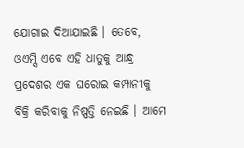ଯୋଗାଇ ଦିଆଯାଇଛି । ତେବେ, ଓଏମ୍ସି ଏବେ ଏହି ଧାତୁକୁ ଆନ୍ଧ୍ର ପ୍ରଦେଶର ଏକ ଘରୋଇ କମ୍ପାନୀକୁ ବିକ୍ରି କରିବାକୁ ନିଷ୍ପତ୍ତି ନେଇଛି । ଆମେ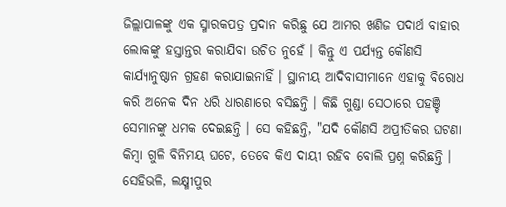ଜିଲ୍ଲାପାଳଙ୍କୁ ଏକ ସ୍ମାରକପତ୍ର ପ୍ରଦାନ କରିଛୁ ଯେ ଆମର ଖଣିଜ ପଦାର୍ଥ ବାହାର ଲୋକଙ୍କୁ ହସ୍ତାନ୍ତର କରାଯିବା ଉଚିତ ନୁହେଁ । କିନ୍ତୁ ଏ ପର୍ଯ୍ୟନ୍ତ କୌଣସି କାର୍ଯ୍ୟାନୁଷ୍ଠାନ ଗ୍ରହଣ କରାଯାଇନାହିଁ । ସ୍ଥାନୀୟ ଆଦିବାସୀମାନେ ଏହାକୁ ବିରୋଧ କରି ଅନେକ ଦିନ ଧରି ଧାରଣାରେ ବସିଛନ୍ତି । କିଛି ଗୁଣ୍ଡା ସେଠାରେ ପହଞ୍ଚି ସେମାନଙ୍କୁ ଧମକ ଦେଇଛନ୍ତି । ସେ କହିଛନ୍ତି, "ଯଦି କୌଣସି ଅପ୍ରୀତିକର ଘଟଣା କିମ୍ବା ଗୁଳି ବିନିମୟ ଘଟେ, ତେବେ କିଏ ଦାୟୀ ରହିବ ବୋଲି ପ୍ରଶ୍ନ କରିଛନ୍ତି ।
ସେହିଭଳି, ଲକ୍ଷ୍ମୀପୁର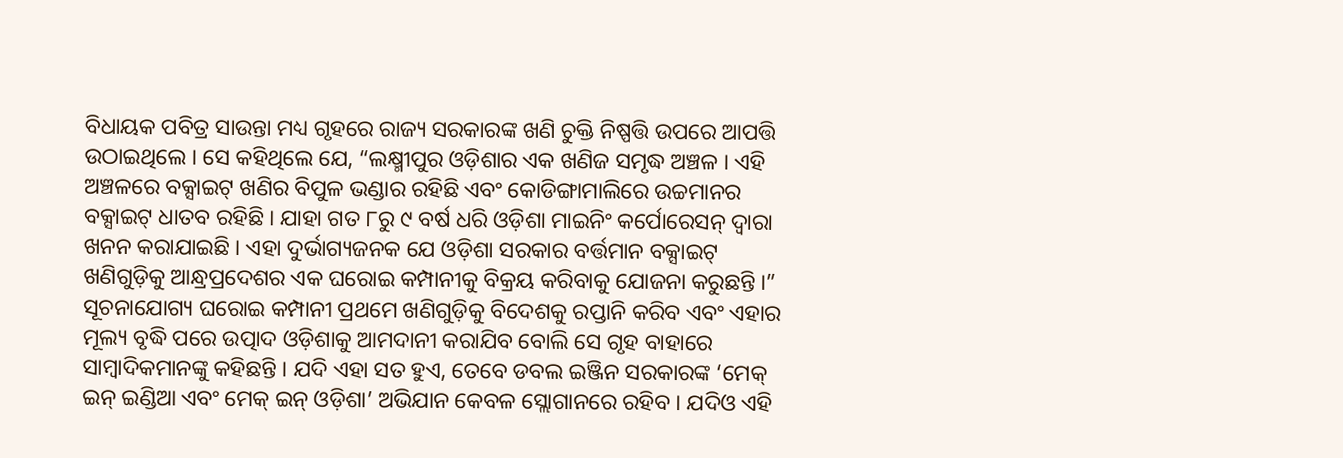ବିଧାୟକ ପବିତ୍ର ସାଉନ୍ତା ମଧ୍ୟ ଗୃହରେ ରାଜ୍ୟ ସରକାରଙ୍କ ଖଣି ଚୁକ୍ତି ନିଷ୍ପତ୍ତି ଉପରେ ଆପତ୍ତି ଉଠାଇଥିଲେ । ସେ କହିଥିଲେ ଯେ, “ଲକ୍ଷ୍ମୀପୁର ଓଡ଼ିଶାର ଏକ ଖଣିଜ ସମୃଦ୍ଧ ଅଞ୍ଚଳ । ଏହି ଅଞ୍ଚଳରେ ବକ୍ସାଇଟ୍ ଖଣିର ବିପୁଳ ଭଣ୍ଡାର ରହିଛି ଏବଂ କୋଡିଙ୍ଗାମାଲିରେ ଉଚ୍ଚମାନର ବକ୍ସାଇଟ୍ ଧାତବ ରହିଛି । ଯାହା ଗତ ୮ରୁ ୯ ବର୍ଷ ଧରି ଓଡ଼ିଶା ମାଇନିଂ କର୍ପୋରେସନ୍ ଦ୍ୱାରା ଖନନ କରାଯାଇଛି । ଏହା ଦୁର୍ଭାଗ୍ୟଜନକ ଯେ ଓଡ଼ିଶା ସରକାର ବର୍ତ୍ତମାନ ବକ୍ସାଇଟ୍ ଖଣିଗୁଡ଼ିକୁ ଆନ୍ଧ୍ରପ୍ରଦେଶର ଏକ ଘରୋଇ କମ୍ପାନୀକୁ ବିକ୍ରୟ କରିବାକୁ ଯୋଜନା କରୁଛନ୍ତି ।”
ସୂଚନାଯୋଗ୍ୟ ଘରୋଇ କମ୍ପାନୀ ପ୍ରଥମେ ଖଣିଗୁଡ଼ିକୁ ବିଦେଶକୁ ରପ୍ତାନି କରିବ ଏବଂ ଏହାର ମୂଲ୍ୟ ବୃଦ୍ଧି ପରେ ଉତ୍ପାଦ ଓଡ଼ିଶାକୁ ଆମଦାନୀ କରାଯିବ ବୋଲି ସେ ଗୃହ ବାହାରେ ସାମ୍ବାଦିକମାନଙ୍କୁ କହିଛନ୍ତି । ଯଦି ଏହା ସତ ହୁଏ, ତେବେ ଡବଲ ଇଞ୍ଜିନ ସରକାରଙ୍କ ‘ମେକ୍ ଇନ୍ ଇଣ୍ଡିଆ ଏବଂ ମେକ୍ ଇନ୍ ଓଡ଼ିଶା’ ଅଭିଯାନ କେବଳ ସ୍ଲୋଗାନରେ ରହିବ । ଯଦିଓ ଏହି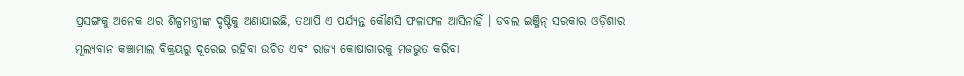ପ୍ରସଙ୍ଗକୁ ଅନେକ ଥର ଶିଳ୍ପମନ୍ତ୍ରୀଙ୍କ ଦୃଷ୍ଟିକୁ ଅଣାଯାଇଛି, ତଥାପି ଏ ପର୍ଯ୍ୟନ୍ତ କୌଣସି ଫଳାଫଳ ଆସିନାହିଁ । ଡବଲ ଇଞ୍ଜିନ୍ ସରକାର ଓଡ଼ିଶାର ମୂଲ୍ୟବାନ କଞ୍ଚାମାଲ ବିକ୍ରୟରୁ ଦୂରେଇ ରହିବା ଉଚିତ ଏବଂ ରାଜ୍ୟ କୋଷାଗାରକୁ ମଜଭୁତ କରିବା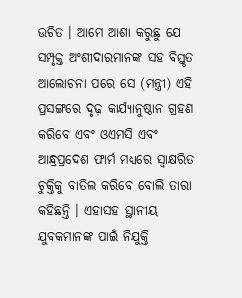ଉଚିତ । ଆମେ ଆଶା କରୁଛୁ ଯେ ସମ୍ପୃକ୍ତ ଅଂଶୀଦାରମାନଙ୍କ ସହ ବିସ୍ତୃତ ଆଲୋଚନା ପରେ ସେ (ମନ୍ତ୍ରୀ) ଏହି ପ୍ରସଙ୍ଗରେ ଦୃଢ଼ କାର୍ଯ୍ୟାନୁଷ୍ଠାନ ଗ୍ରହଣ କରିବେ ଏବଂ ଓଏମସି ଏବଂ ଆନ୍ଧ୍ରପ୍ରଦେଶ ଫାର୍ମ ମଧ୍ୟରେ ସ୍ୱାକ୍ଷରିତ ଚୁକ୍ତିକୁ ବାତିଲ କରିବେ ବୋଲି ତାରା କହିଛନ୍ତି । ଏହାସହ ସ୍ଥାନୀୟ ଯୁବକମାନଙ୍କ ପାଇଁ ନିଯୁକ୍ତି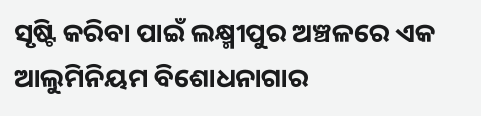ସୃଷ୍ଟି କରିବା ପାଇଁ ଲକ୍ଷ୍ମୀପୁର ଅଞ୍ଚଳରେ ଏକ ଆଲୁମିନିୟମ ବିଶୋଧନାଗାର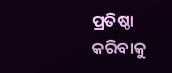ପ୍ରତିଷ୍ଠା କରିବାକୁ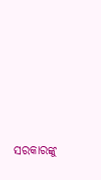ସରକାରଙ୍କୁ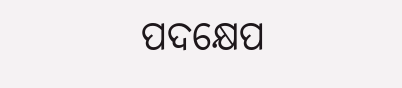ପଦକ୍ଷେପ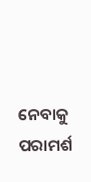ନେବାକୁ ପରାମର୍ଶ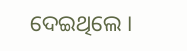ଦେଇଥିଲେ ।